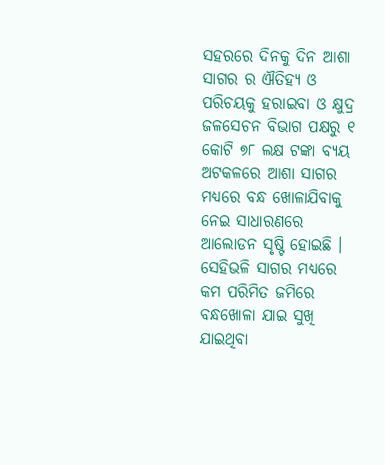ସହରରେ ଦିନକୁ ଦିନ ଆଶା ସାଗର ର ଐତିହ୍ୟ ଓ ପରିଚୟକୁ ହରାଇବା ଓ କ୍ଷୁଦ୍ର ଜଳସେଚନ ବିଭାଗ ପକ୍ଷରୁ ୧ କୋଟି ୭୮ ଲକ୍ଷ ଟଙ୍କା ବ୍ୟୟ ଅଟକଳରେ ଆଶା ସାଗର ମଧ୍ୟରେ ବନ୍ଧ ଖୋଳାଯିବାକୁ ନେଇ ସାଧାରଣରେ ଆଲୋଡନ ସୃଷ୍ଟି ହୋଇଛି । ସେହିଭଳି ସାଗର ମଧ୍ୟରେ କମ ପରିମିତ ଜମିରେ ବନ୍ଧଖୋଳା ଯାଇ ସୁଖି ଯାଇଥିବା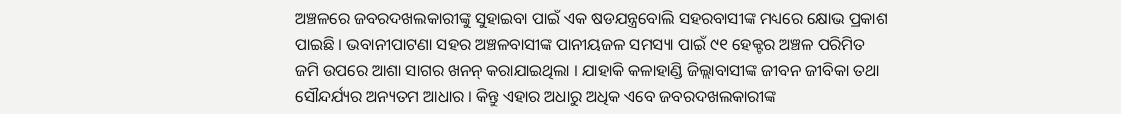ଅଞ୍ଚଳରେ ଜବରଦଖଲକାରୀଙ୍କୁ ସୁହାଇବା ପାଇଁ ଏକ ଷଡଯନ୍ତ୍ରବୋଲି ସହରବାସୀଙ୍କ ମଧ୍ୟରେ କ୍ଷୋଭ ପ୍ରକାଶ ପାଇଛି । ଭବାନୀପାଟଣା ସହର ଅଞ୍ଚଳବାସୀଙ୍କ ପାନୀୟଜଳ ସମସ୍ୟା ପାଇଁ ୯୧ ହେକ୍ଟର ଅଞ୍ଚଳ ପରିମିତ ଜମି ଉପରେ ଆଶା ସାଗର ଖନନ୍ କରାଯାଇଥିଲା । ଯାହାକି କଳାହାଣ୍ଡି ଜିଲ୍ଲାବାସୀଙ୍କ ଜୀବନ ଜୀବିକା ତଥା ସୌନ୍ଦର୍ଯ୍ୟର ଅନ୍ୟତମ ଆଧାର । କିନ୍ତୁ ଏହାର ଅଧାରୁ ଅଧିକ ଏବେ ଜବରଦଖଲକାରୀଙ୍କ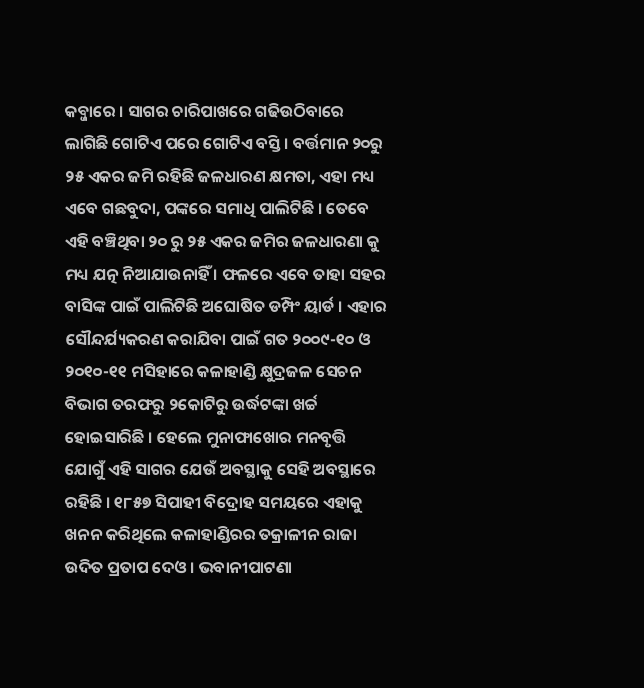କବ୍ଜାରେ । ସାଗର ଚାରିପାଖରେ ଗଢିଉଠିବାରେ ଲାଗିଛି ଗୋଟିଏ ପରେ ଗୋଟିଏ ବସ୍ତି । ବର୍ତ୍ତମାନ ୨୦ରୁ ୨୫ ଏକର ଜମି ରହିଛି ଜଳଧାରଣ କ୍ଷମତା, ଏହା ମଧ୍ୟ ଏବେ ଗଛବୁଦା, ପଙ୍କରେ ସମାଧି ପାଲିଟିଛି । ତେବେ ଏହି ବଞ୍ଚିଥିବା ୨୦ ରୁ ୨୫ ଏକର ଜମିର ଜଳଧାରଣା କୁ ମଧ୍ୟ ଯତ୍ନ ନିଆଯାଉନାହିଁ । ଫଳରେ ଏବେ ତାହା ସହର ବାସିଙ୍କ ପାଇଁ ପାଲିଟିଛି ଅଘୋଷିତ ଡମ୍ପିଂ ୟାର୍ଡ । ଏହାର ସୌନ୍ଦର୍ଯ୍ୟକରଣ କରାଯିବା ପାଇଁ ଗତ ୨୦୦୯-୧୦ ଓ ୨୦୧୦-୧୧ ମସିହାରେ କଳାହାଣ୍ଡି କ୍ଷୁଦ୍ରଜଳ ସେଚନ ବିଭାଗ ତରଫରୁ ୨କୋଟିରୁ ଉର୍ଦ୍ଧଟଙ୍କା ଖର୍ଚ୍ଚ ହୋଇସାରିଛି । ହେଲେ ମୁନାଫାଖୋର ମନବୃତ୍ତି ଯୋଗୁଁ ଏହି ସାଗର ଯେଉଁ ଅବସ୍ଥାକୁ ସେହି ଅବସ୍ଥାରେ ରହିଛି । ୧୮୫୭ ସିପାହୀ ବିଦ୍ରୋହ ସମୟରେ ଏହାକୁ ଖନନ କରିଥିଲେ କଳାହାଣ୍ଡିରର ତକ୍ରାଳୀନ ରାଜା ଉଦିତ ପ୍ରତାପ ଦେଓ । ଭବାନୀପାଟଣା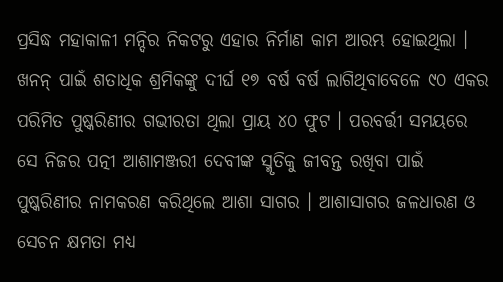ପ୍ରସିଦ୍ଧ ମହାକାଳୀ ମନ୍ଦିର ନିକଟରୁ ଏହାର ନିର୍ମାଣ କାମ ଆରମ୍ଭ ହୋଇଥିଲା । ଖନନ୍ ପାଇଁ ଶତାଧିକ ଶ୍ରମିକଙ୍କୁ ଦୀର୍ଘ ୧୭ ବର୍ଷ ବର୍ଷ ଲାଗିଥିବାବେଳେ ୯୦ ଏକର ପରିମିତ ପୁଷ୍କରିଣୀର ଗଭୀରତା ଥିଲା ପ୍ରାୟ ୪୦ ଫୁଟ । ପରବର୍ତ୍ତୀ ସମୟରେ ସେ ନିଜର ପତ୍ନୀ ଆଶାମଞ୍ଜରୀ ଦେବୀଙ୍କ ସ୍ମୃତିକୁ ଜୀବନ୍ତ ରଖିବା ପାଇଁ ପୁଷ୍କରିଣୀର ନାମକରଣ କରିଥିଲେ ଆଶା ସାଗର । ଆଶାସାଗର ଜଳଧାରଣ ଓ ସେଚନ କ୍ଷମତା ମଧ୍ୟ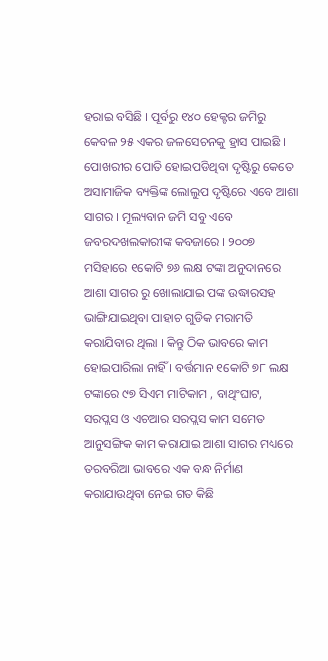ହରାଇ ବସିଛି । ପୂର୍ବରୁ ୧୪୦ ହେକ୍ଟର ଜମିରୁ କେବଳ ୨୫ ଏକର ଜଳସେଚନକୁ ହ୍ରାସ ପାଇଛି । ପୋଖରୀର ପୋତି ହୋଇପଡିଥିବା ଦୃଷ୍ଟିରୁ କେତେ ଅସାମାଜିକ ବ୍ୟକ୍ତିଙ୍କ ଲୋଲୁପ ଦୃଷ୍ଟିରେ ଏବେ ଆଶା ସାଗର । ମୂଲ୍ୟବାନ ଜମି ସବୁ ଏବେ ଜବରଦଖଲକାରୀଙ୍କ କବଜାରେ । ୨୦୦୭ ମସିହାରେ ୧କୋଟି ୭୬ ଲକ୍ଷ ଟଙ୍କା ଅନୁଦାନରେ ଆଶା ସାଗର ରୁ ଖୋଲାଯାଇ ପଙ୍କ ଉଦ୍ଧାରସହ ଭାଙ୍ଗିଯାଇଥିବା ପାହାଚ ଗୁଡିକ ମରାମତି କରାଯିବାର ଥିଲା । କିନ୍ତୁ ଠିକ ଭାବରେ କାମ ହୋଇପାରିଲା ନାହିଁ । ବର୍ତ୍ତମାନ ୧କୋଟି ୭୮ ଲକ୍ଷ ଟଙ୍କାରେ ୯୭ ସିଏମ ମାଟିକାମ , ବାଥିଂଘାଟ, ସରପ୍ଲସ ଓ ଏଚଆର ସରପ୍ଲସ କାମ ସମେତ ଆନୁସଙ୍ଗିକ କାମ କରାଯାଇ ଆଶା ସାଗର ମଧ୍ୟରେ ତରବରିଆ ଭାବରେ ଏକ ବନ୍ଧ ନିର୍ମାଣ କରାଯାଉଥିବା ନେଇ ଗତ କିଛି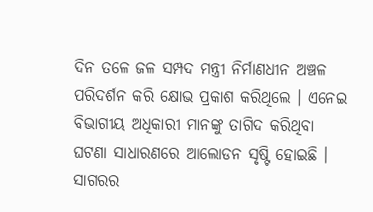ଦିନ ତଳେ ଜଳ ସମ୍ପଦ ମନ୍ତ୍ରୀ ନିର୍ମାଣଧୀନ ଅଞ୍ଚଳ ପରିଦର୍ଶନ କରି କ୍ଷୋଭ ପ୍ରକାଶ କରିଥିଲେ । ଏନେଇ ବିଭାଗୀୟ ଅଧିକାରୀ ମାନଙ୍କୁ ତାଗିଦ କରିଥିବା ଘଟଣା ସାଧାରଣରେ ଆଲୋଡନ ସୃଷ୍ଟି ହୋଇଛି । ସାଗରର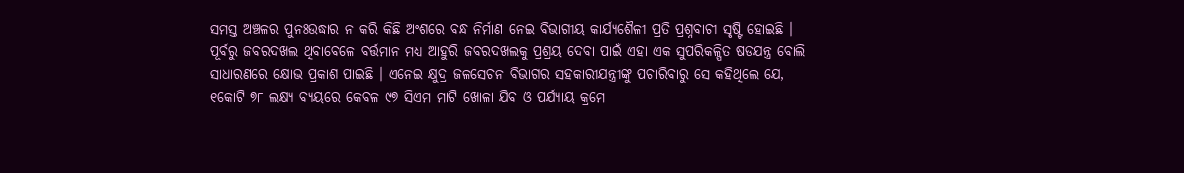ସମସ୍ତ ଅଞ୍ଚଳର ପୁନଃଉଦ୍ଧାର ନ କରି କିଛି ଅଂଶରେ ବନ୍ଧ ନିର୍ମାଣ ନେଇ ବିଭାଗୀୟ କାର୍ଯ୍ୟଶୈଳୀ ପ୍ରତି ପ୍ରଶ୍ନବାଚୀ ସୃଷ୍ଟି ହୋଇଛି । ପୂର୍ବରୁ ଜବରଦଖଲ ଥିବାବେଳେ ବର୍ତ୍ତମାନ ମଧ୍ୟ ଆହୁରି ଜବରଦଖଲକୁ ପ୍ରଶ୍ରୟ ଦେବା ପାଇଁ ଏହା ଏକ ସୁପରିକଳ୍ପିତ ଷଡଯନ୍ତ୍ର ବୋଲି ସାଧାରଣରେ କ୍ଷୋଭ ପ୍ରକାଶ ପାଇଛି । ଏନେଇ କ୍ଷୁଦ୍ର ଜଳସେଚନ ବିଭାଗର ସହକାରୀଯନ୍ତ୍ରୀଙ୍କୁ ପଚାରିବାରୁ ସେ କହିଥିଲେ ଯେ, ୧କୋଟି ୭୮ ଲକ୍ଷ୍ୟ ବ୍ୟୟରେ କେବଳ ୯୭ ସିଏମ ମାଟି ଖୋଳା ଯିବ ଓ ପର୍ଯ୍ୟାୟ କ୍ରମେ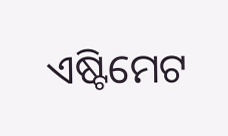ଏଷ୍ଟିମେଟ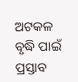ଅଟକଳ ବୃଦ୍ଧି ପାଇଁ ପ୍ରସ୍ତାବ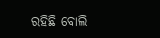ରହିଛି ବୋଲି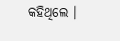କହିଥିଲେ ।